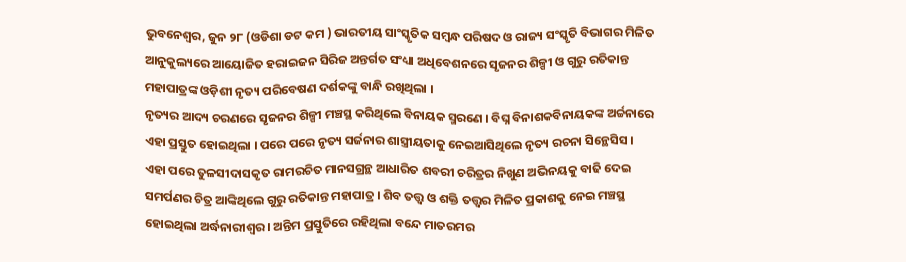ଭୁବନେଶ୍ୱର, ଜୁନ ୨୮ (ଓଡିଶା ଡଟ କମ ) ଭାରତୀୟ ସାଂସ୍କୃତିକ ସମ୍ବନ୍ଧ ପରିଷଦ ଓ ରାଜ୍ୟ ସଂସ୍କୃତି ବିଭାଗର ମିଳିତ ଆନୁକୁଲ୍ୟରେ ଆୟୋଜିତ ହରାଇଜନ ସିରିଜ ଅନ୍ତର୍ଗତ ସଂଧ୍ୟା ଅଧିବେଶନରେ ସୃଜନର ଶିଳ୍ପୀ ଓ ଗୁରୁ ରତିକାନ୍ତ ମହାପାତ୍ରଙ୍କ ଓଡ଼ିଶୀ ନୃତ୍ୟ ପରିବେଷଣ ଦର୍ଶକଙ୍କୁ ବାନ୍ଧି ରଖିଥିଲା ।
ନୃତ୍ୟର ଆଦ୍ୟ ଚରଣରେ ସୃଜନର ଶିଳ୍ପୀ ମଞ୍ଚସ୍ଥ କରିଥିଲେ ବିନାୟକ ସ୍ମରଣେ । ବିଘ୍ନ ବିନାଶକବିନାୟକଙ୍କ ଅର୍ଚ୍ଚନାରେ ଏହା ପ୍ରସ୍ତୁତ ହୋଇଥିଲା । ପରେ ପରେ ନୃତ୍ୟ ସର୍ଜନାର ଶାସ୍ତ୍ରୀୟତାକୁ ନେଇଆସିଥିଲେ ନୃତ୍ୟ ରଚନା ସିନ୍ଥେସିସ ।
ଏହା ପରେ ତୁଳସୀଦାସକୃତ ରାମରଚିତ ମାନସଗ୍ରନ୍ଥ ଆଧାରିତ ଶବରୀ ଚରିତ୍ରର ନିଖୁଣ ଅଭିନୟକୁ ବାଢି ଦେଇ ସମର୍ପଣର ଚିତ୍ର ଆଙ୍କିଥିଲେ ଗୁରୁ ରତିକାନ୍ତ ମହାପାତ୍ର । ଶିବ ତତ୍ତ୍ୱ ଓ ଶକ୍ତି ତତ୍ତ୍ୱର ମିଳିତ ପ୍ରକାଶକୁ ନେଇ ମଞ୍ଚସ୍ଥ ହୋଇଥିଲା ଅର୍ଦ୍ଧନାରୀଶ୍ୱର । ଅନ୍ତିମ ପ୍ରସ୍ତୁତିରେ ରହିଥିଲା ବନ୍ଦେ ମାତରମର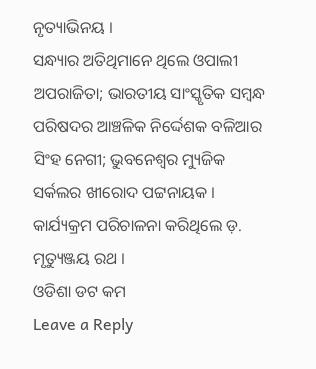ନୃତ୍ୟାଭିନୟ ।
ସନ୍ଧ୍ୟାର ଅତିଥିମାନେ ଥିଲେ ଓପାଲୀ ଅପରାଜିତା; ଭାରତୀୟ ସାଂସ୍କୃତିକ ସମ୍ବନ୍ଧ ପରିଷଦର ଆଞ୍ଚଳିକ ନିର୍ଦ୍ଦେଶକ ବଳିଆର ସିଂହ ନେଗୀ; ଭୁବନେଶ୍ୱର ମ୍ୟୁଜିକ ସର୍କଲର ଖୀରୋଦ ପଟ୍ଟନାୟକ । କାର୍ଯ୍ୟକ୍ରମ ପରିଚାଳନା କରିଥିଲେ ଡ଼. ମୃତ୍ୟୁଞ୍ଜୟ ରଥ ।
ଓଡିଶା ଡଟ କମ
Leave a Reply